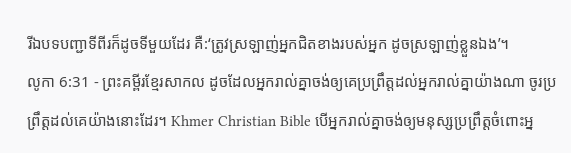រីឯបទបញ្ជាទីពីរក៏ដូចទីមួយដែរ គឺ:‘ត្រូវស្រឡាញ់អ្នកជិតខាងរបស់អ្នក ដូចស្រឡាញ់ខ្លួនឯង’។
លូកា 6:31 - ព្រះគម្ពីរខ្មែរសាកល ដូចដែលអ្នករាល់គ្នាចង់ឲ្យគេប្រព្រឹត្តដល់អ្នករាល់គ្នាយ៉ាងណា ចូរប្រព្រឹត្តដល់គេយ៉ាងនោះដែរ។ Khmer Christian Bible បើអ្នករាល់គ្នាចង់ឲ្យមនុស្សប្រព្រឹត្ដចំពោះអ្ន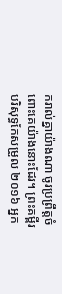ករាល់គ្នាយ៉ាងណា ចូរប្រព្រឹត្ដចំពោះគេយ៉ាងនោះដែរ។ ព្រះគម្ពីរបរិសុទ្ធកែសម្រួល ២០១៦ អ្នក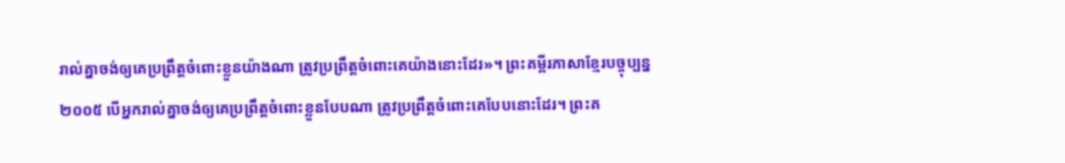រាល់គ្នាចង់ឲ្យគេប្រព្រឹត្តចំពោះខ្លួនយ៉ាងណា ត្រូវប្រព្រឹត្តចំពោះគេយ៉ាងនោះដែរ»។ ព្រះគម្ពីរភាសាខ្មែរបច្ចុប្បន្ន ២០០៥ បើអ្នករាល់គ្នាចង់ឲ្យគេប្រព្រឹត្តចំពោះខ្លួនបែបណា ត្រូវប្រព្រឹត្តចំពោះគេបែបនោះដែរ។ ព្រះគ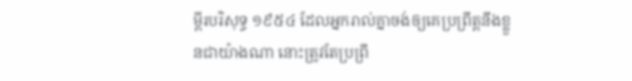ម្ពីរបរិសុទ្ធ ១៩៥៤ ដែលអ្នករាល់គ្នាចង់ឲ្យគេប្រព្រឹត្តនឹងខ្លួនជាយ៉ាងណា នោះត្រូវតែប្រព្រឹ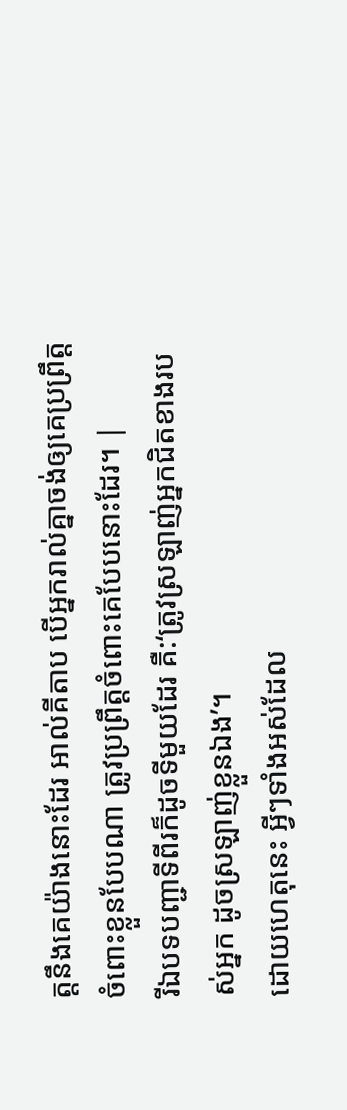ត្តនឹងគេយ៉ាងនោះដែរ អាល់គីតាប បើអ្នករាល់គ្នាចង់ឲ្យគេប្រព្រឹត្ដចំពោះខ្លួនបែបណា ត្រូវប្រព្រឹត្ដចំពោះគេបែបនោះដែរ។ |
រីឯបទបញ្ជាទីពីរក៏ដូចទីមួយដែរ គឺ:‘ត្រូវស្រឡាញ់អ្នកជិតខាងរបស់អ្នក ដូចស្រឡាញ់ខ្លួនឯង’។
ដោយហេតុនេះ អ្វីៗទាំងអស់ដែល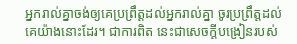អ្នករាល់គ្នាចង់ឲ្យគេប្រព្រឹត្តដល់អ្នករាល់គ្នា ចូរប្រព្រឹត្តដល់គេយ៉ាងនោះដែរ។ ជាការពិត នេះជាសេចក្ដីបង្រៀនរបស់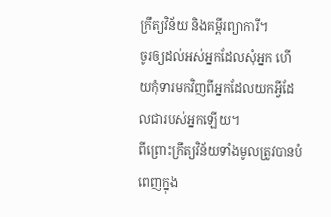ក្រឹត្យវិន័យ និងគម្ពីរព្យាការី។
ចូរឲ្យដល់អស់អ្នកដែលសុំអ្នក ហើយកុំទារមកវិញពីអ្នកដែលយកអ្វីដែលជារបស់អ្នកឡើយ។
ពីព្រោះក្រឹត្យវិន័យទាំងមូលត្រូវបានបំពេញក្នុង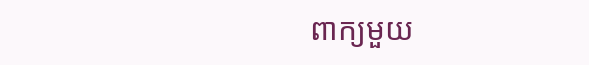ពាក្យមួយ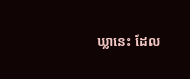ឃ្លានេះ ដែល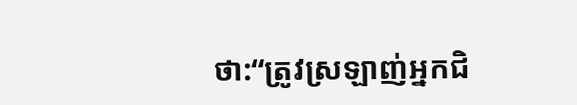ថា:“ត្រូវស្រឡាញ់អ្នកជិ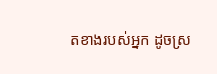តខាងរបស់អ្នក ដូចស្រ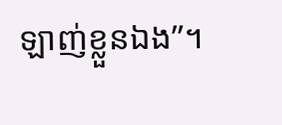ឡាញ់ខ្លួនឯង”។